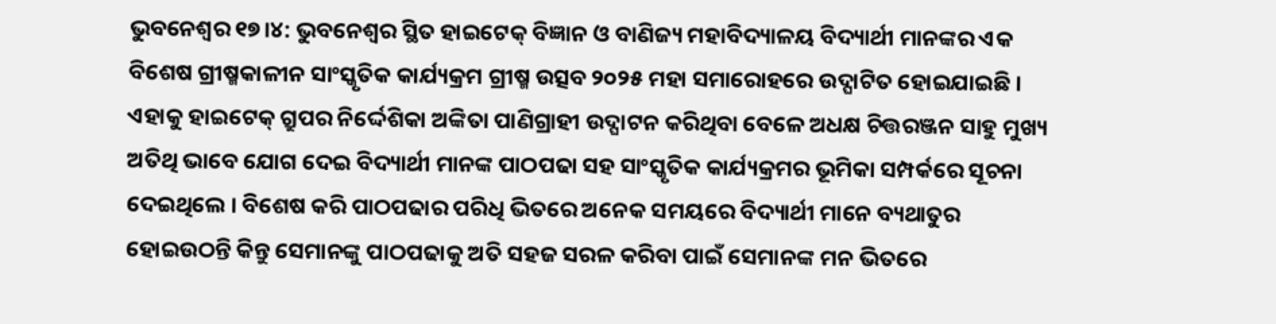ଭୁବନେଶ୍ବର ୧୭।୪: ଭୁବନେଶ୍ବର ସ୍ଥିତ ହାଇଟେକ୍ ବିଜ୍ଞାନ ଓ ବାଣିଜ୍ୟ ମହାବିଦ୍ୟାଳୟ ବିଦ୍ୟାର୍ଥୀ ମାନଙ୍କର ଏକ ବିଶେଷ ଗ୍ରୀଷ୍ମକାଳୀନ ସାଂସ୍କୃତିକ କାର୍ଯ୍ୟକ୍ରମ ଗ୍ରୀଷ୍ମ ଉତ୍ସବ ୨୦୨୫ ମହା ସମାରୋହରେ ଉଦ୍ଘାଟିତ ହୋଇଯାଇଛି । ଏହାକୁ ହାଇଟେକ୍ ଗ୍ରୁପର ନିର୍ଦ୍ଦେଶିକା ଅଙ୍କିତା ପାଣିଗ୍ରାହୀ ଉଦ୍ଘାଟନ କରିଥିବା ବେଳେ ଅଧକ୍ଷ ଚିତ୍ତରଞ୍ଜନ ସାହୁ ମୁଖ୍ୟ ଅତିଥି ଭାବେ ଯୋଗ ଦେଇ ବିଦ୍ୟାର୍ଥୀ ମାନଙ୍କ ପାଠପଢା ସହ ସାଂସ୍କୃତିକ କାର୍ଯ୍ୟକ୍ରମର ଭୂମିକା ସମ୍ପର୍କରେ ସୂଚନା ଦେଇଥିଲେ । ବିଶେଷ କରି ପାଠପଢାର ପରିଧି ଭିତରେ ଅନେକ ସମୟରେ ବିଦ୍ୟାର୍ଥୀ ମାନେ ବ୍ୟଥାତୁର ହୋଇଉଠନ୍ତି କିନ୍ତୁ ସେମାନଙ୍କୁ ପାଠପଢାକୁ ଅତି ସହଜ ସରଳ କରିବା ପାଇଁ ସେମାନଙ୍କ ମନ ଭିତରେ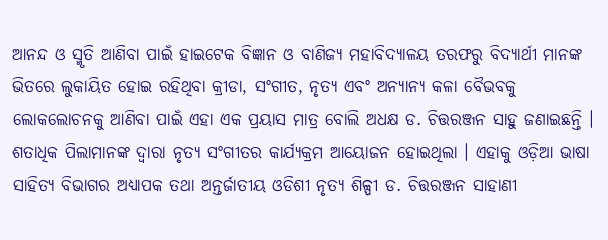ଆନନ୍ଦ ଓ ସ୍ମୃତି ଆଣିବା ପାଇଁ ହାଇଟେକ ବିଜ୍ଞାନ ଓ ବାଣିଜ୍ୟ ମହାବିଦ୍ୟାଳୟ ତରଫରୁ ବିଦ୍ୟାର୍ଥୀ ମାନଙ୍କ ଭିତରେ ଲୁକାୟିତ ହୋଇ ରହିଥିବା କ୍ରୀଡା, ସଂଗୀତ, ନୃତ୍ୟ ଏବଂ ଅନ୍ୟାନ୍ୟ କଳା ବୈଭବକୁ ଲୋକଲୋଚନକୁ ଆଣିବା ପାଇଁ ଏହା ଏକ ପ୍ରୟାସ ମାତ୍ର ବୋଲି ଅଧକ୍ଷ ଡ. ଚିତ୍ତରଞ୍ଜନ ସାହୁ ଜଣାଇଛନ୍ତି । ଶତାଧିକ ପିଲାମାନଙ୍କ ଦ୍ବାରା ନୃତ୍ୟ ସଂଗୀତର କାର୍ଯ୍ୟକ୍ରମ ଆୟୋଜନ ହୋଇଥିଲା । ଏହାକୁ ଓଡ଼ିଆ ଭାଷା ସାହିତ୍ୟ ବିଭାଗର ଅଧ୍ୟାପକ ତଥା ଅନ୍ତର୍ଜାତୀୟ ଓଡିଶୀ ନୃତ୍ୟ ଶିଳ୍ପୀ ଡ. ଚିତ୍ତରଞ୍ଜନ ସାହାଣୀ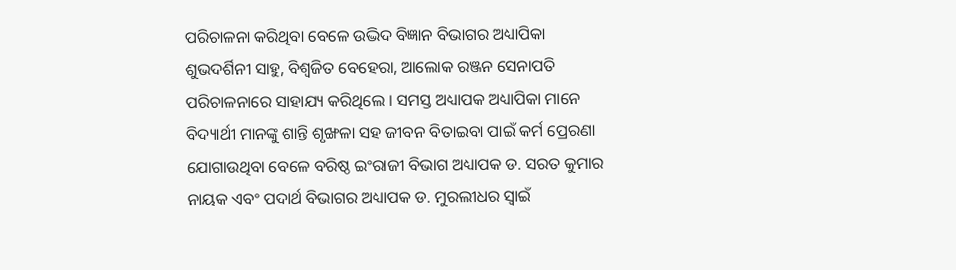ପରିଚାଳନା କରିଥିବା ବେଳେ ଉଦ୍ଭିଦ ବିଜ୍ଞାନ ବିଭାଗର ଅଧ୍ୟାପିକା ଶୁଭଦର୍ଶିନୀ ସାହୁ, ବିଶ୍ବଜିତ ବେହେରା, ଆଲୋକ ରଞ୍ଜନ ସେନାପତି ପରିଚାଳନାରେ ସାହାଯ୍ୟ କରିଥିଲେ । ସମସ୍ତ ଅଧ୍ୟାପକ ଅଧ୍ୟାପିକା ମାନେ ବିଦ୍ୟାର୍ଥୀ ମାନଙ୍କୁ ଶାନ୍ତି ଶୃଙ୍ଖଳା ସହ ଜୀବନ ବିତାଇବା ପାଇଁ କର୍ମ ପ୍ରେରଣା ଯୋଗାଉଥିବା ବେଳେ ବରିଷ୍ଠ ଇଂରାଜୀ ବିଭାଗ ଅଧ୍ୟାପକ ଡ. ସରତ କୁମାର ନାୟକ ଏବଂ ପଦାର୍ଥ ବିଭାଗର ଅଧ୍ୟାପକ ଡ. ମୁରଲୀଧର ସ୍ବାଇଁ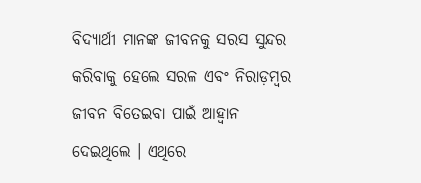ବିଦ୍ୟାର୍ଥୀ ମାନଙ୍କ ଜୀବନକୁ ସରସ ସୁନ୍ଦର କରିବାକୁ ହେଲେ ସରଳ ଏବଂ ନିରାଡ଼ମ୍ବର ଜୀବନ ବିତେଇବା ପାଇଁ ଆହ୍ୱାନ ଦେଇଥିଲେ । ଏଥିରେ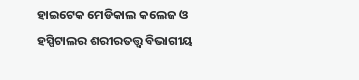ହାଇଟେକ ମେଡିକାଲ କଲେଜ ଓ ହସ୍ପିଟାଲର ଶରୀରତତ୍ତ୍ବ ବିଭାଗୀୟ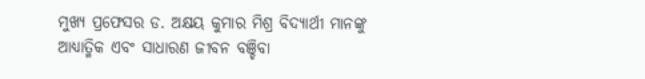ମୁଖ୍ୟ ପ୍ରଫେସର ଡ. ଅକ୍ଷୟ କୁମାର ମିଶ୍ର ବିଦ୍ୟାର୍ଥୀ ମାନଙ୍କୁ ଆଧ୍ୟାତ୍ମିକ ଏବଂ ସାଧାରଣ ଜୀବନ ବଞ୍ଚିବା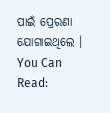ପାଇଁ ପ୍ରେରଣା ଯୋଗାଇଥିଲେ ।
You Can Read: